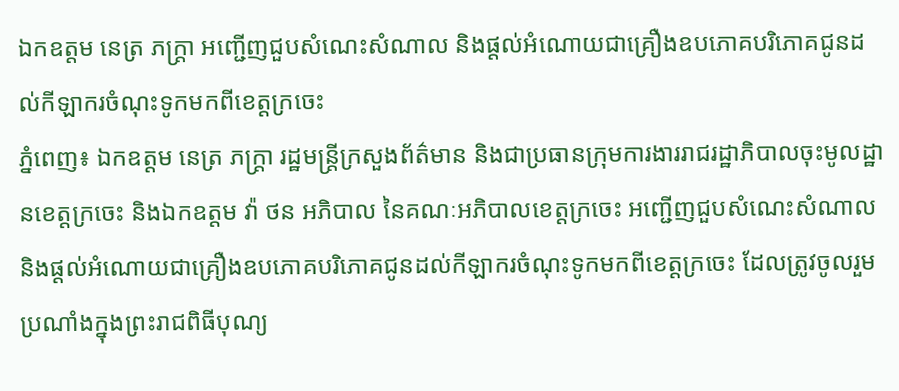ឯកឧត្តម នេត្រ ភក្រ្តា អញ្ជើញជួបសំណេះសំណាល និងផ្តល់អំណោយជាគ្រឿងឧបភោគបរិភោគជូនដល់កីឡាករចំណុះទូកមកពីខេត្តក្រចេះ
ភ្នំពេញ៖ ឯកឧត្តម នេត្រ ភក្រ្តា រដ្ឋមន្ត្រីក្រសួងព័ត៌មាន និងជាប្រធានក្រុមការងាររាជរដ្ឋាភិបាលចុះមូលដ្ឋានខេត្តក្រចេះ និងឯកឧត្តម វ៉ា ថន អភិបាល នៃគណៈអភិបាលខេត្តក្រចេះ អញ្ជើញជួបសំណេះសំណាល និងផ្តល់អំណោយជាគ្រឿងឧបភោគបរិភោគជូនដល់កីឡាករចំណុះទូកមកពីខេត្តក្រចេះ ដែលត្រូវចូលរួមប្រណាំងក្នុងព្រះរាជពិធីបុណ្យ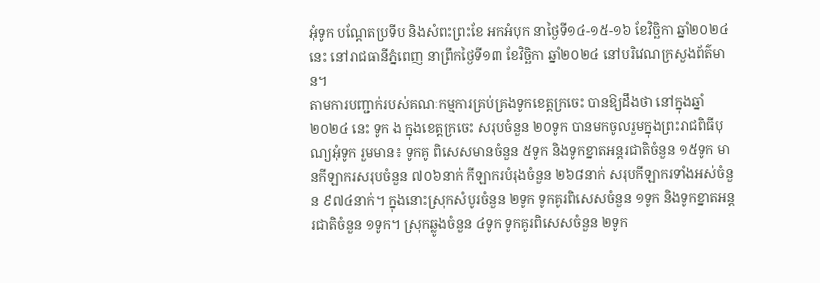អុំទូក បណ្តែតប្រទីប និងសំពះព្រះខែ អកអំបុក នាថ្ងៃទី១៤-១៥-១៦ ខែវិច្ឆិកា ឆ្នាំ២០២៤នេះ នៅរាជធានីភ្នំពេញ នាព្រឹកថ្ងៃទី១៣ ខែវិច្ឆិកា ឆ្នាំ២០២៤ នៅបរិវេណក្រសួងព័ត៌មាន។
តាមការបញ្ជាក់របស់គណៈកម្មការគ្រប់គ្រងទូកខេត្តក្រចេះ បានឱ្យដឹងថា នៅក្នុងឆ្នាំ២០២៤ នេះ ទូក ង ក្នុងខេត្តក្រចេះ សរុបចំនួន ២០ទូក បានមកចូលរួមក្នុងព្រះរាជពិធីបុណ្យអុំទូក រួមមាន៖ ទូកគូ ពិសេសមានចំនួន ៥ទូក និងទូកខ្នាតអន្តរជាតិចំនួន ១៥ទូក មានកីឡាករសរុបចំនួន ៧០៦នាក់ កីឡាករបំរុងចំនួន ២៦៨នាក់ សរុបកីឡាករទាំងអស់ចំនួន ៩៧៤នាក់។ ក្នុងនោះស្រុកសំបូរចំនួន ២ទូក ទូកគូរពិសេសចំនួន ១ទូក និងទូកខ្នាតអន្តរជាតិចំនួន ១ទូក។ ស្រុកឆ្លូងចំនួន ៤ទូក ទូកគូរពិសេសចំនួន ២ទូក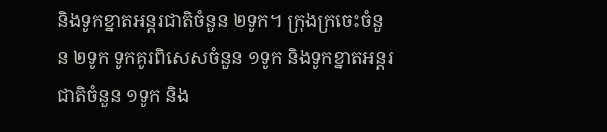និងទូកខ្នាតអន្តរជាតិចំនួន ២ទូក។ ក្រុងក្រចេះចំនួន ២ទូក ទូកគូរពិសេសចំនួន ១ទូក និងទូកខ្នាតអន្តរជាតិចំនួន ១ទូក និង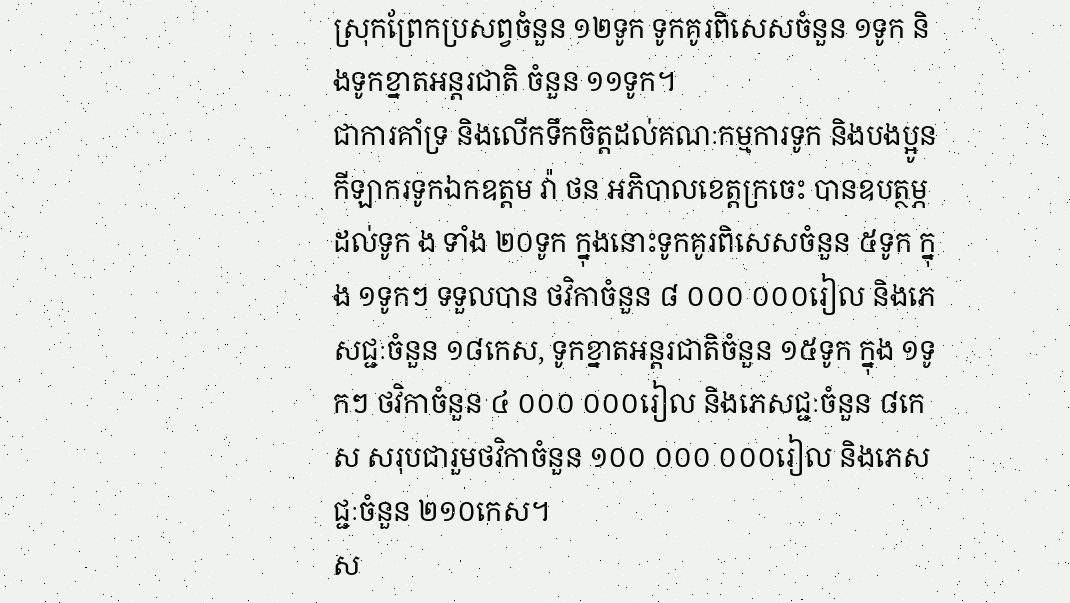ស្រុកព្រែកប្រសព្វចំនួន ១២ទូក ទូកគូរពិសេសចំនួន ១ទូក និងទូកខ្នាតអន្តរជាតិ ចំនួន ១១ទូក។
ជាការគាំទ្រ និងលើកទឹកចិត្តដល់គណៈកម្មការទូក និងបងប្អូនកីឡាករទូកឯកឧត្តម វ៉ា ថន អភិបាលខេត្តក្រចេះ បានឧបត្ថម្ភដល់ទូក ង ទាំង ២០ទូក ក្នុងនោះទូកគូរពិសេសចំនួន ៥ទូក ក្នុង ១ទូកៗ ទទួលបាន ថវិកាចំនួន ៨ ០០០ ០០០រៀល និងភេសជ្ជៈចំនួន ១៨កេស, ទូកខ្នាតអន្តរជាតិចំនួន ១៥ទូក ក្នុង ១ទូកៗ ថវិកាចំនួន ៤ ០០០ ០០០រៀល និងភេសជ្ជៈចំនួន ៨កេស សរុបជារួមថវិកាចំនួន ១០០ ០០០ ០០០រៀល និងភេសជ្ជៈចំនួន ២១០កេស។
ស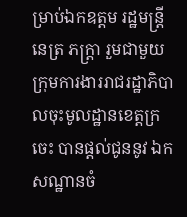ម្រាប់ឯកឧត្តម រដ្ឋមន្ត្រី នេត្រ ភក្ត្រា រួមជាមួយក្រុមការងាររាជរដ្ឋាភិបាលចុះមូលដ្ឋានខេត្តក្រចេះ បានផ្តល់ជូននូវ ឯកសណ្ឋានចំ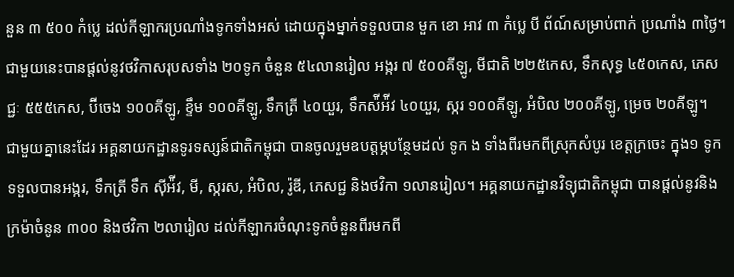នួន ៣ ៥០០ កំប្លេ ដល់កីឡាករប្រណាំងទូកទាំងអស់ ដោយក្នុងម្នាក់ទទួលបាន មួក ខោ អាវ ៣ កំប្លេ បី ព័ណ៍សម្រាប់ពាក់ ប្រណាំង ៣ថ្ងៃ។ ជាមួយនេះបានផ្តល់នូវថវិកាសរុបសទាំង ២០ទូក ចំនួន ៥៤លានរៀល អង្ករ ៧ ៥០០គីឡូ, មីជាតិ ២២៥កេស, ទឹកសុទ្ធ ៤៥០កេស, ភេសជ្ជៈ ៥៥៥កេស, ប៊ីចេង ១០០គីឡូ, ខ្ទឹម ១០០គីឡូ, ទឹកត្រី ៤០យួរ, ទឹកស៉ីអ៉ីវ ៤០យួរ, ស្ករ ១០០គីឡូ, អំបិល ២០០គីឡូ, ម្រេច ២០គីឡូ។
ជាមួយគ្នានេះដែរ អគ្គនាយកដ្ឋានទូរទស្សន៍ជាតិកម្ពុជា បានចូលរួមឧបត្តម្ភបន្ថែមដល់ ទូក ង ទាំងពីរមកពីស្រុកសំបូរ ខេត្តក្រចេះ ក្នុង១ ទូកទទួលបានអង្ករ, ទឹកត្រី ទឹក ស៊ីអ៉ីវ, មី, ស្ករស, អំបិល, រ៉ូឌី, ភេសជ្ជ និងថវិកា ១លានរៀល។ អគ្គនាយកដ្ឋានវិទ្យុជាតិកម្ពុជា បានផ្តល់នូវនិងក្រម៉ាចំនូន ៣០០ និងថវិកា ២លារៀល ដល់កីឡាករចំណុះទូកចំនួនពីរមកពី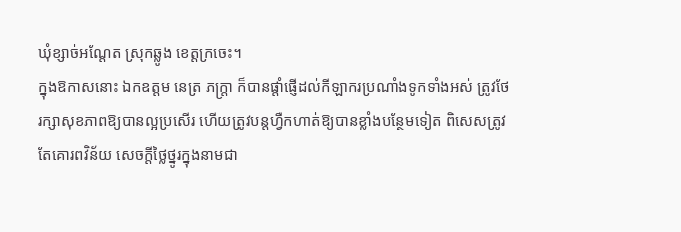ឃុំខ្សាច់អណ្តែត ស្រុកឆ្លូង ខេត្តក្រចេះ។
ក្នុងឱកាសនោះ ឯកឧត្តម នេត្រ ភក្ត្រា ក៏បានផ្តាំផ្ញើដល់កីឡាករប្រណាំងទូកទាំងអស់ ត្រូវថែរក្សាសុខភាពឱ្យបានល្អប្រសើរ ហើយត្រូវបន្តហ្វឺកហាត់ឱ្យបានខ្លាំងបន្ថែមទៀត ពិសេសត្រូវតែគោរពវិន័យ សេចក្តីថ្លៃថ្នូរក្នុងនាមជា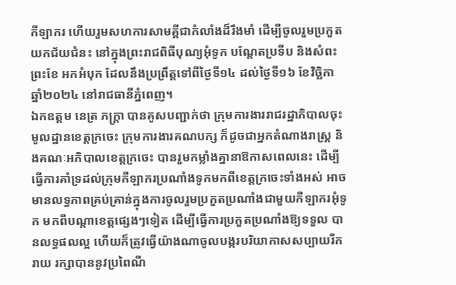កីឡាករ ហើយរួមសហការសាមគ្គីជាកំលាំងដ៏រឹងមាំ ដើម្បីចូលរួមប្រកួតយកជ័យជំនះ នៅក្នុងព្រះរាជពិធីបុណ្យអុំទូក បណ្តែតប្រទីប និងសំពះព្រះខែ អកអំបុក ដែលនឹងប្រព្រឹត្តទៅពីថ្ងៃទី១៤ ដល់ថ្ងៃទី១៦ ខែវិច្ឆិកា ឆ្នាំ២០២៤ នៅរាជធានីភ្នំពេញ។
ឯកឧត្តម នេត្រ ភក្ត្រា បានគូសបញ្ជាក់ថា ក្រុមការងាររាជរដ្ឋាភិបាលចុះមូលដ្ឋានខេត្តក្រចេះ ក្រុមការងារគណបក្ស ក៏ដូចជាអ្នកតំណាងរាស្ត្រ និងគណៈអភិបាលខេត្តក្រចេះ បានរួមកម្លាំងគ្នានាឱកាសពេលនេះ ដើម្បីធ្វើការគាំទ្រដល់ក្រុមកីឡាករប្រណាំងទូកមកពីខេត្តក្រចេះទាំងអស់ អាចមានលទ្ធភាពគ្រប់គ្រាន់ក្នុងការចូលរួមប្រកួតប្រណាំងជាមួយកីឡាករអុំទូក មកពីបណ្តាខេត្តផ្សេងៗទៀត ដើម្បីធ្វើការប្រកួតប្រណាំងឱ្យទទួល បានលទ្ធផលល្អ ហើយក៏ត្រូវធ្វើយ៉ាងណាចូលបង្ករបរិយាកាសសប្បាយរីករាយ រក្សាបាននូវប្រពៃណី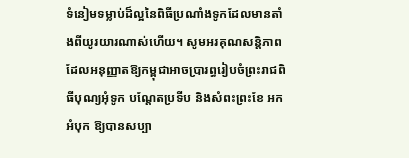ទំនៀមទម្លាប់ដ៏ល្អនៃពិធីប្រណាំងទូកដែលមានតាំងពីយូរយារណាស់ហើយ។ សូមអរគុណសន្តិភាពដែលអនុញ្ញាតឱ្យកម្ពុជាអាចប្រារព្ធរៀបចំព្រះរាជពិធីបុណ្យអុំទូក បណ្តែតប្រទីប និងសំពះព្រះខែ អកអំបុក ឱ្យបានសប្បា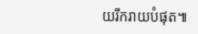យរីករាយបំផុត៕